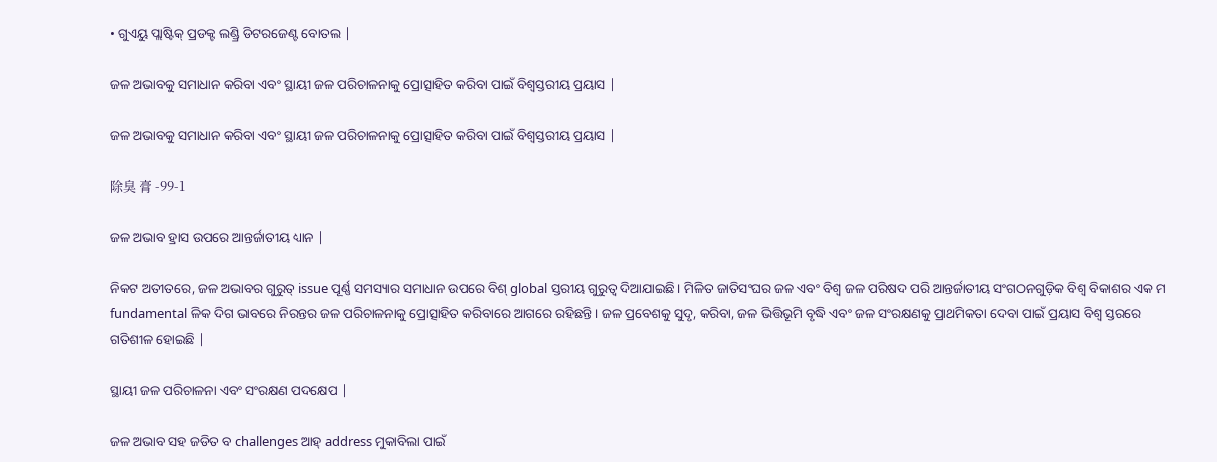• ଗୁଏୟୁ ପ୍ଲାଷ୍ଟିକ୍ ପ୍ରଡକ୍ଟ ଲଣ୍ଡ୍ରି ଡିଟରଜେଣ୍ଟ ବୋତଲ |

ଜଳ ଅଭାବକୁ ସମାଧାନ କରିବା ଏବଂ ସ୍ଥାୟୀ ଜଳ ପରିଚାଳନାକୁ ପ୍ରୋତ୍ସାହିତ କରିବା ପାଇଁ ବିଶ୍ୱସ୍ତରୀୟ ପ୍ରୟାସ |

ଜଳ ଅଭାବକୁ ସମାଧାନ କରିବା ଏବଂ ସ୍ଥାୟୀ ଜଳ ପରିଚାଳନାକୁ ପ୍ରୋତ୍ସାହିତ କରିବା ପାଇଁ ବିଶ୍ୱସ୍ତରୀୟ ପ୍ରୟାସ |

除臭 膏 -99-1

ଜଳ ଅଭାବ ହ୍ରାସ ଉପରେ ଆନ୍ତର୍ଜାତୀୟ ଧ୍ୟାନ |

ନିକଟ ଅତୀତରେ, ଜଳ ଅଭାବର ଗୁରୁତ୍ issue ପୂର୍ଣ୍ଣ ସମସ୍ୟାର ସମାଧାନ ଉପରେ ବିଶ୍ global ସ୍ତରୀୟ ଗୁରୁତ୍ୱ ଦିଆଯାଇଛି। ମିଳିତ ଜାତିସଂଘର ଜଳ ଏବଂ ବିଶ୍ୱ ଜଳ ପରିଷଦ ପରି ଆନ୍ତର୍ଜାତୀୟ ସଂଗଠନଗୁଡ଼ିକ ବିଶ୍ୱ ବିକାଶର ଏକ ମ fundamental ଳିକ ଦିଗ ଭାବରେ ନିରନ୍ତର ଜଳ ପରିଚାଳନାକୁ ପ୍ରୋତ୍ସାହିତ କରିବାରେ ଆଗରେ ରହିଛନ୍ତି। ଜଳ ପ୍ରବେଶକୁ ସୁଦୃ, କରିବା, ଜଳ ଭିତ୍ତିଭୂମି ବୃଦ୍ଧି ଏବଂ ଜଳ ସଂରକ୍ଷଣକୁ ପ୍ରାଥମିକତା ଦେବା ପାଇଁ ପ୍ରୟାସ ବିଶ୍ୱ ସ୍ତରରେ ଗତିଶୀଳ ହୋଇଛି |

ସ୍ଥାୟୀ ଜଳ ପରିଚାଳନା ଏବଂ ସଂରକ୍ଷଣ ପଦକ୍ଷେପ |

ଜଳ ଅଭାବ ସହ ଜଡିତ ବ challenges ଆହ୍ address ମୁକାବିଲା ପାଇଁ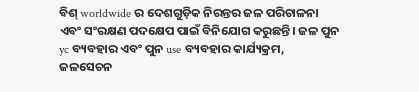ବିଶ୍ worldwide ର ଦେଶଗୁଡ଼ିକ ନିରନ୍ତର ଜଳ ପରିଚାଳନା ଏବଂ ସଂରକ୍ଷଣ ପଦକ୍ଷେପ ପାଇଁ ବିନିଯୋଗ କରୁଛନ୍ତି। ଜଳ ପୁନ yc ବ୍ୟବହାର ଏବଂ ପୁନ use ବ୍ୟବହାର କାର୍ଯ୍ୟକ୍ରମ, ଜଳସେଚନ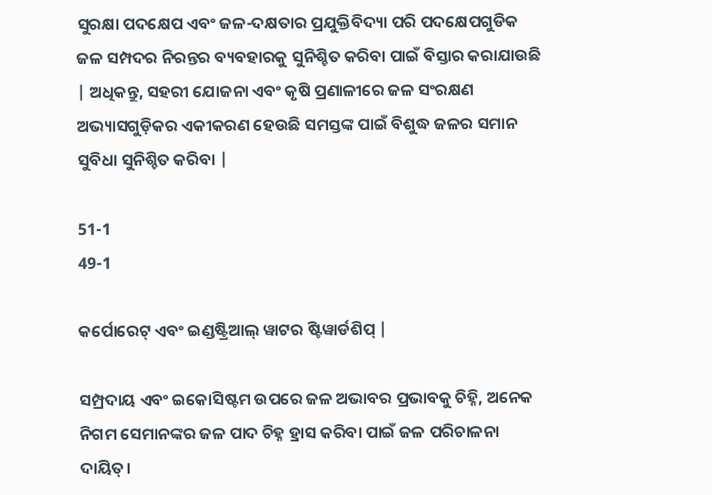ସୁରକ୍ଷା ପଦକ୍ଷେପ ଏବଂ ଜଳ-ଦକ୍ଷତାର ପ୍ରଯୁକ୍ତିବିଦ୍ୟା ପରି ପଦକ୍ଷେପଗୁଡିକ ଜଳ ସମ୍ପଦର ନିରନ୍ତର ବ୍ୟବହାରକୁ ସୁନିଶ୍ଚିତ କରିବା ପାଇଁ ବିସ୍ତାର କରାଯାଉଛି | ଅଧିକନ୍ତୁ, ସହରୀ ଯୋଜନା ଏବଂ କୃଷି ପ୍ରଣାଳୀରେ ଜଳ ସଂରକ୍ଷଣ ଅଭ୍ୟାସଗୁଡ଼ିକର ଏକୀକରଣ ହେଉଛି ସମସ୍ତଙ୍କ ପାଇଁ ବିଶୁଦ୍ଧ ଜଳର ସମାନ ସୁବିଧା ସୁନିଶ୍ଚିତ କରିବା |

51-1
49-1

କର୍ପୋରେଟ୍ ଏବଂ ଇଣ୍ଡଷ୍ଟ୍ରିଆଲ୍ ୱାଟର ଷ୍ଟିୱାର୍ଡଶିପ୍ |

ସମ୍ପ୍ରଦାୟ ଏବଂ ଇକୋସିଷ୍ଟମ ଉପରେ ଜଳ ଅଭାବର ପ୍ରଭାବକୁ ଚିହ୍ନି, ଅନେକ ନିଗମ ସେମାନଙ୍କର ଜଳ ପାଦ ଚିହ୍ନ ହ୍ରାସ କରିବା ପାଇଁ ଜଳ ପରିଚାଳନା ଦାୟିତ୍।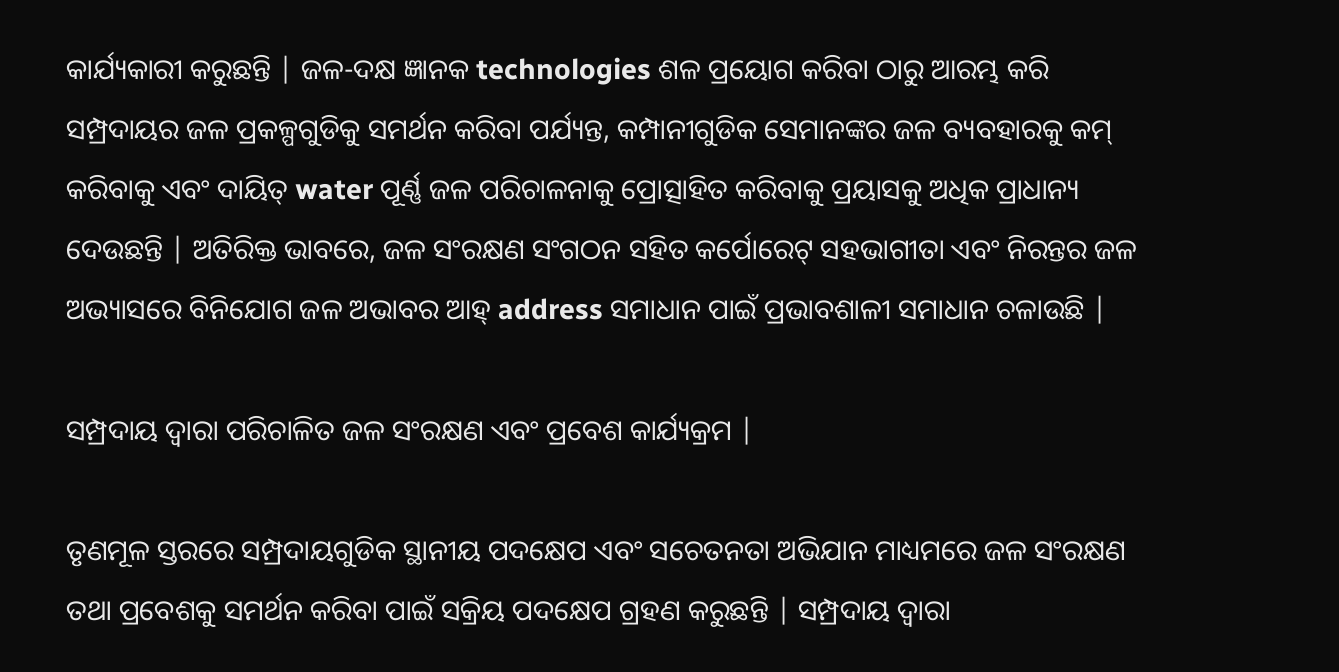କାର୍ଯ୍ୟକାରୀ କରୁଛନ୍ତି | ଜଳ-ଦକ୍ଷ ଜ୍ଞାନକ technologies ଶଳ ପ୍ରୟୋଗ କରିବା ଠାରୁ ଆରମ୍ଭ କରି ସମ୍ପ୍ରଦାୟର ଜଳ ପ୍ରକଳ୍ପଗୁଡିକୁ ସମର୍ଥନ କରିବା ପର୍ଯ୍ୟନ୍ତ, କମ୍ପାନୀଗୁଡିକ ସେମାନଙ୍କର ଜଳ ବ୍ୟବହାରକୁ କମ୍ କରିବାକୁ ଏବଂ ଦାୟିତ୍ water ପୂର୍ଣ୍ଣ ଜଳ ପରିଚାଳନାକୁ ପ୍ରୋତ୍ସାହିତ କରିବାକୁ ପ୍ରୟାସକୁ ଅଧିକ ପ୍ରାଧାନ୍ୟ ଦେଉଛନ୍ତି | ଅତିରିକ୍ତ ଭାବରେ, ଜଳ ସଂରକ୍ଷଣ ସଂଗଠନ ସହିତ କର୍ପୋରେଟ୍ ସହଭାଗୀତା ଏବଂ ନିରନ୍ତର ଜଳ ଅଭ୍ୟାସରେ ବିନିଯୋଗ ଜଳ ଅଭାବର ଆହ୍ address ସମାଧାନ ପାଇଁ ପ୍ରଭାବଶାଳୀ ସମାଧାନ ଚଳାଉଛି |

ସମ୍ପ୍ରଦାୟ ଦ୍ୱାରା ପରିଚାଳିତ ଜଳ ସଂରକ୍ଷଣ ଏବଂ ପ୍ରବେଶ କାର୍ଯ୍ୟକ୍ରମ |

ତୃଣମୂଳ ସ୍ତରରେ ସମ୍ପ୍ରଦାୟଗୁଡିକ ସ୍ଥାନୀୟ ପଦକ୍ଷେପ ଏବଂ ସଚେତନତା ଅଭିଯାନ ମାଧ୍ୟମରେ ଜଳ ସଂରକ୍ଷଣ ତଥା ପ୍ରବେଶକୁ ସମର୍ଥନ କରିବା ପାଇଁ ସକ୍ରିୟ ପଦକ୍ଷେପ ଗ୍ରହଣ କରୁଛନ୍ତି | ସମ୍ପ୍ରଦାୟ ଦ୍ୱାରା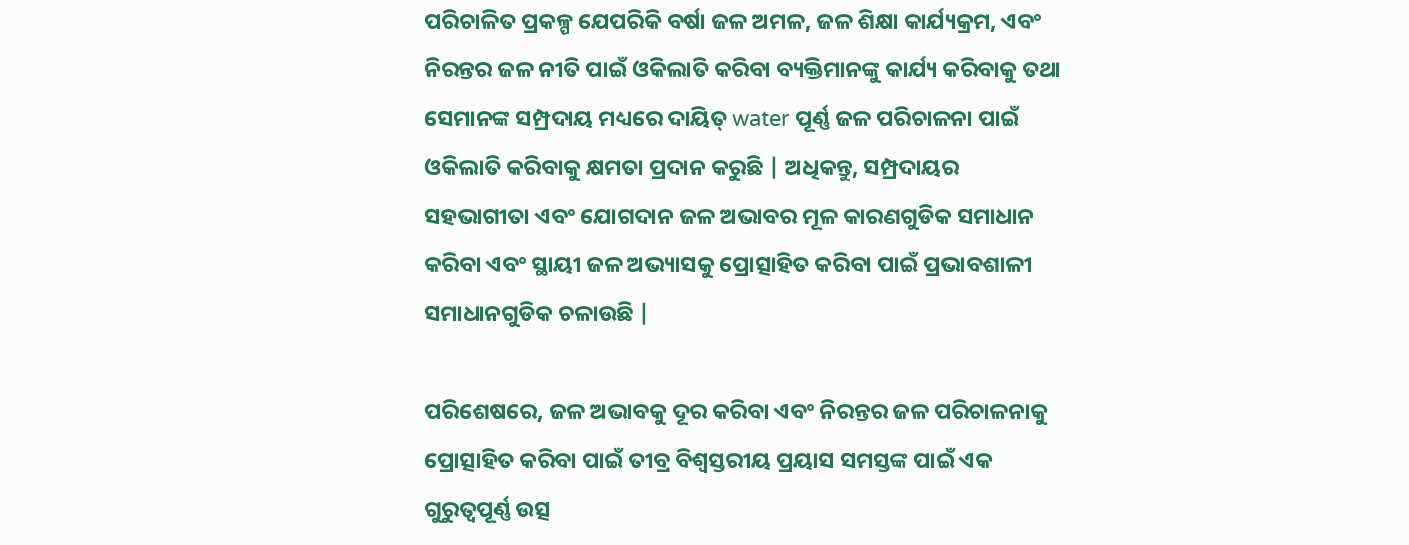ପରିଚାଳିତ ପ୍ରକଳ୍ପ ଯେପରିକି ବର୍ଷା ଜଳ ଅମଳ, ଜଳ ଶିକ୍ଷା କାର୍ଯ୍ୟକ୍ରମ, ଏବଂ ନିରନ୍ତର ଜଳ ନୀତି ପାଇଁ ଓକିଲାତି କରିବା ବ୍ୟକ୍ତିମାନଙ୍କୁ କାର୍ଯ୍ୟ କରିବାକୁ ତଥା ସେମାନଙ୍କ ସମ୍ପ୍ରଦାୟ ମଧ୍ୟରେ ଦାୟିତ୍ water ପୂର୍ଣ୍ଣ ଜଳ ପରିଚାଳନା ପାଇଁ ଓକିଲାତି କରିବାକୁ କ୍ଷମତା ପ୍ରଦାନ କରୁଛି | ଅଧିକନ୍ତୁ, ସମ୍ପ୍ରଦାୟର ସହଭାଗୀତା ଏବଂ ଯୋଗଦାନ ଜଳ ଅଭାବର ମୂଳ କାରଣଗୁଡିକ ସମାଧାନ କରିବା ଏବଂ ସ୍ଥାୟୀ ଜଳ ଅଭ୍ୟାସକୁ ପ୍ରୋତ୍ସାହିତ କରିବା ପାଇଁ ପ୍ରଭାବଶାଳୀ ସମାଧାନଗୁଡିକ ଚଳାଉଛି |

ପରିଶେଷରେ, ଜଳ ଅଭାବକୁ ଦୂର କରିବା ଏବଂ ନିରନ୍ତର ଜଳ ପରିଚାଳନାକୁ ପ୍ରୋତ୍ସାହିତ କରିବା ପାଇଁ ତୀବ୍ର ବିଶ୍ୱସ୍ତରୀୟ ପ୍ରୟାସ ସମସ୍ତଙ୍କ ପାଇଁ ଏକ ଗୁରୁତ୍ୱପୂର୍ଣ୍ଣ ଉତ୍ସ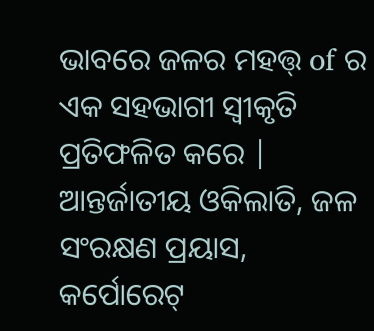ଭାବରେ ଜଳର ମହତ୍ତ୍ of ର ଏକ ସହଭାଗୀ ସ୍ୱୀକୃତି ପ୍ରତିଫଳିତ କରେ | ଆନ୍ତର୍ଜାତୀୟ ଓକିଲାତି, ଜଳ ସଂରକ୍ଷଣ ପ୍ରୟାସ, କର୍ପୋରେଟ୍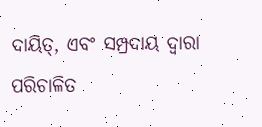ଦାୟିତ୍, ଏବଂ ସମ୍ପ୍ରଦାୟ ଦ୍ୱାରା ପରିଚାଳିତ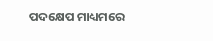ପଦକ୍ଷେପ ମାଧ୍ୟମରେ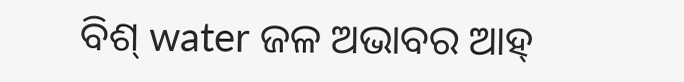ବିଶ୍ water ଜଳ ଅଭାବର ଆହ୍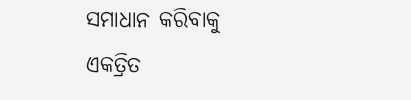ସମାଧାନ କରିବାକୁ ଏକତ୍ରିତ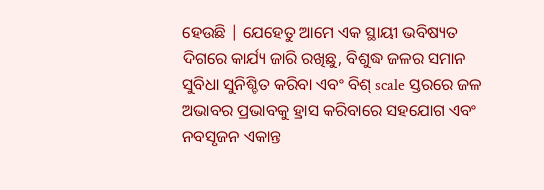ହେଉଛି | ଯେହେତୁ ଆମେ ଏକ ସ୍ଥାୟୀ ଭବିଷ୍ୟତ ଦିଗରେ କାର୍ଯ୍ୟ ଜାରି ରଖିଛୁ, ବିଶୁଦ୍ଧ ଜଳର ସମାନ ସୁବିଧା ସୁନିଶ୍ଚିତ କରିବା ଏବଂ ବିଶ୍ scale ସ୍ତରରେ ଜଳ ଅଭାବର ପ୍ରଭାବକୁ ହ୍ରାସ କରିବାରେ ସହଯୋଗ ଏବଂ ନବସୃଜନ ଏକାନ୍ତ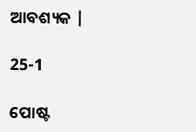ଆବଶ୍ୟକ |

25-1

ପୋଷ୍ଟ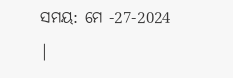ସମୟ: ମେ -27-2024 |